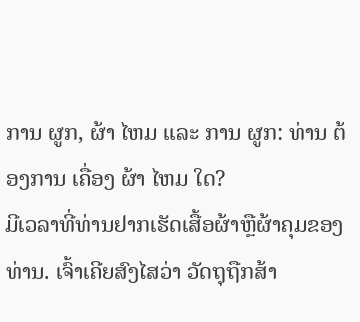ການ ຜູກ, ຜ້າ ໄຫມ ແລະ ການ ຜູກ: ທ່ານ ຕ້ອງການ ເຄື່ອງ ຜ້າ ໄຫມ ໃດ?
ມີເວລາທີ່ທ່ານຢາກເຮັດເສື້ອຜ້າຫຼືຜ້າຄຸມຂອງທ່ານ. ເຈົ້າເຄີຍສົງໄສວ່າ ວັດຖຸຖືກສ້າ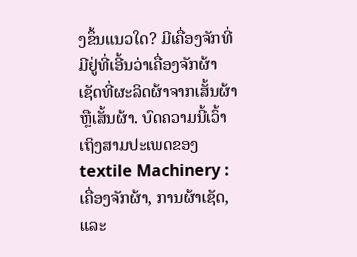ງຂຶ້ນແນວໃດ? ມີເຄື່ອງຈັກທີ່ມີຢູ່ທີ່ເອີ້ນວ່າເຄື່ອງຈັກຜ້າເຊັດທີ່ຜະລິດຜ້າຈາກເສັ້ນຜ້າຫຼືເສັ້ນຜ້າ. ບົດຄວາມນີ້ເວົ້າເຖິງສາມປະເພດຂອງ textile Machinery : ເຄື່ອງຈັກຜ້າ, ການຜ້າເຊັດ, ແລະ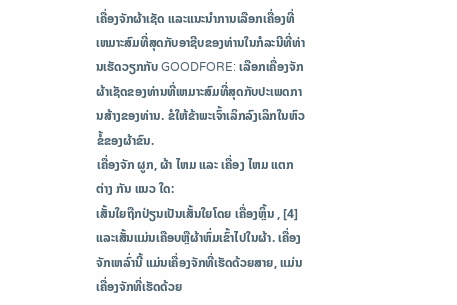ເຄື່ອງຈັກຜ້າເຊັດ ແລະແນະນໍາການເລືອກເຄື່ອງທີ່ເຫມາະສົມທີ່ສຸດກັບອາຊີບຂອງທ່ານໃນກໍລະນີທີ່ທ່ານເຮັດວຽກກັບ GOODFORE: ເລືອກເຄື່ອງຈັກຜ້າເຊັດຂອງທ່ານທີ່ເຫມາະສົມທີ່ສຸດກັບປະເພດການສ້າງຂອງທ່ານ. ຂໍໃຫ້ຂ້າພະເຈົ້າເລິກລົງເລິກໃນຫົວຂໍ້ຂອງຜ້າຂົນ.
ເຄື່ອງຈັກ ຜູກ, ຜ້າ ໄຫມ ແລະ ເຄື່ອງ ໄຫມ ແຕກ ຕ່າງ ກັນ ແນວ ໃດ:
ເສັ້ນໃຍຖືກປ່ຽນເປັນເສັ້ນໃຍໂດຍ ເຄື່ອງຫຼິ້ນ , [4] ແລະເສັ້ນແມ່ນເຄືອບຫຼືຜ້າຫົ່ມເຂົ້າໄປໃນຜ້າ. ເຄື່ອງຈັກເຫລົ່ານີ້ ແມ່ນເຄື່ອງຈັກທີ່ເຮັດດ້ວຍສາຍ, ແມ່ນເຄື່ອງຈັກທີ່ເຮັດດ້ວຍ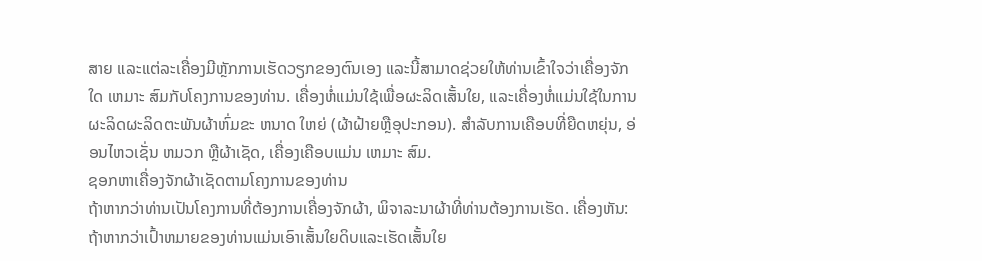ສາຍ ແລະແຕ່ລະເຄື່ອງມີຫຼັກການເຮັດວຽກຂອງຕົນເອງ ແລະນີ້ສາມາດຊ່ວຍໃຫ້ທ່ານເຂົ້າໃຈວ່າເຄື່ອງຈັກໃດ ເຫມາະ ສົມກັບໂຄງການຂອງທ່ານ. ເຄື່ອງຫໍ່ແມ່ນໃຊ້ເພື່ອຜະລິດເສັ້ນໃຍ, ແລະເຄື່ອງຫໍ່ແມ່ນໃຊ້ໃນການຜະລິດຜະລິດຕະພັນຜ້າຫົ່ມຂະ ຫນາດ ໃຫຍ່ (ຜ້າຝ້າຍຫຼືອຸປະກອນ). ສໍາລັບການເຄືອບທີ່ຍືດຫຍຸ່ນ, ອ່ອນໄຫວເຊັ່ນ ຫມວກ ຫຼືຜ້າເຊັດ, ເຄື່ອງເຄືອບແມ່ນ ເຫມາະ ສົມ.
ຊອກຫາເຄື່ອງຈັກຜ້າເຊັດຕາມໂຄງການຂອງທ່ານ
ຖ້າຫາກວ່າທ່ານເປັນໂຄງການທີ່ຕ້ອງການເຄື່ອງຈັກຜ້າ, ພິຈາລະນາຜ້າທີ່ທ່ານຕ້ອງການເຮັດ. ເຄື່ອງຫັນ: ຖ້າຫາກວ່າເປົ້າຫມາຍຂອງທ່ານແມ່ນເອົາເສັ້ນໃຍດິບແລະເຮັດເສັ້ນໃຍ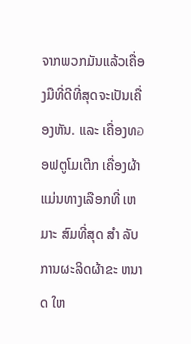ຈາກພວກມັນແລ້ວເຄື່ອງມືທີ່ດີທີ່ສຸດຈະເປັນເຄື່ອງຫັນ. ແລະ ເຄື່ອງທอອຟຕູໂມເຕີກ ເຄື່ອງຜ້າແມ່ນທາງເລືອກທີ່ ເຫມາະ ສົມທີ່ສຸດ ສໍາ ລັບການຜະລິດຜ້າຂະ ຫນາດ ໃຫ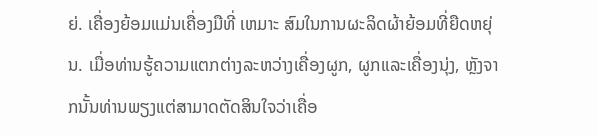ຍ່. ເຄື່ອງຍ້ອມແມ່ນເຄື່ອງມືທີ່ ເຫມາະ ສົມໃນການຜະລິດຜ້າຍ້ອມທີ່ຍືດຫຍຸ່ນ. ເມື່ອທ່ານຮູ້ຄວາມແຕກຕ່າງລະຫວ່າງເຄື່ອງຜູກ, ຜູກແລະເຄື່ອງນຸ່ງ, ຫຼັງຈາກນັ້ນທ່ານພຽງແຕ່ສາມາດຕັດສິນໃຈວ່າເຄື່ອ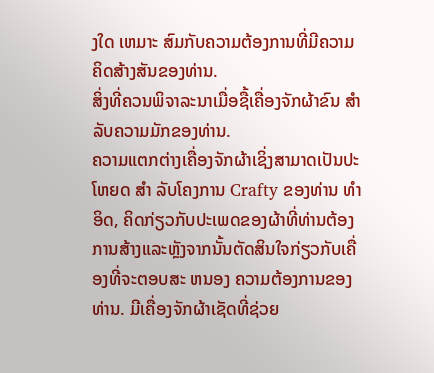ງໃດ ເຫມາະ ສົມກັບຄວາມຕ້ອງການທີ່ມີຄວາມຄິດສ້າງສັນຂອງທ່ານ.
ສິ່ງທີ່ຄວນພິຈາລະນາເມື່ອຊື້ເຄື່ອງຈັກຜ້າຂົນ ສໍາ ລັບຄວາມມັກຂອງທ່ານ.
ຄວາມແຕກຕ່າງເຄື່ອງຈັກຜ້າເຊິ່ງສາມາດເປັນປະໂຫຍດ ສໍາ ລັບໂຄງການ Crafty ຂອງທ່ານ ທໍາ ອິດ, ຄິດກ່ຽວກັບປະເພດຂອງຜ້າທີ່ທ່ານຕ້ອງການສ້າງແລະຫຼັງຈາກນັ້ນຕັດສິນໃຈກ່ຽວກັບເຄື່ອງທີ່ຈະຕອບສະ ຫນອງ ຄວາມຕ້ອງການຂອງທ່ານ. ມີເຄື່ອງຈັກຜ້າເຊັດທີ່ຊ່ວຍ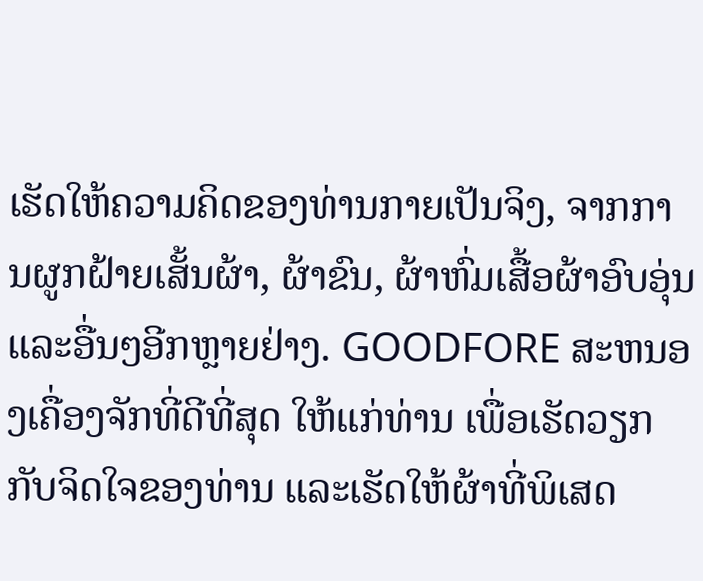ເຮັດໃຫ້ຄວາມຄິດຂອງທ່ານກາຍເປັນຈິງ, ຈາກການຜູກຝ້າຍເສັ້ນຜ້າ, ຜ້າຂົນ, ຜ້າຫົ່ມເສື້ອຜ້າອົບອຸ່ນແລະອື່ນໆອີກຫຼາຍຢ່າງ. GOODFORE ສະຫນອງເຄື່ອງຈັກທີ່ດີທີ່ສຸດ ໃຫ້ແກ່ທ່ານ ເພື່ອເຮັດວຽກກັບຈິດໃຈຂອງທ່ານ ແລະເຮັດໃຫ້ຜ້າທີ່ພິເສດ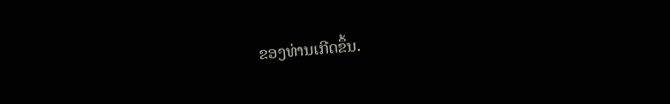ຂອງທ່ານເກີດຂຶ້ນ.